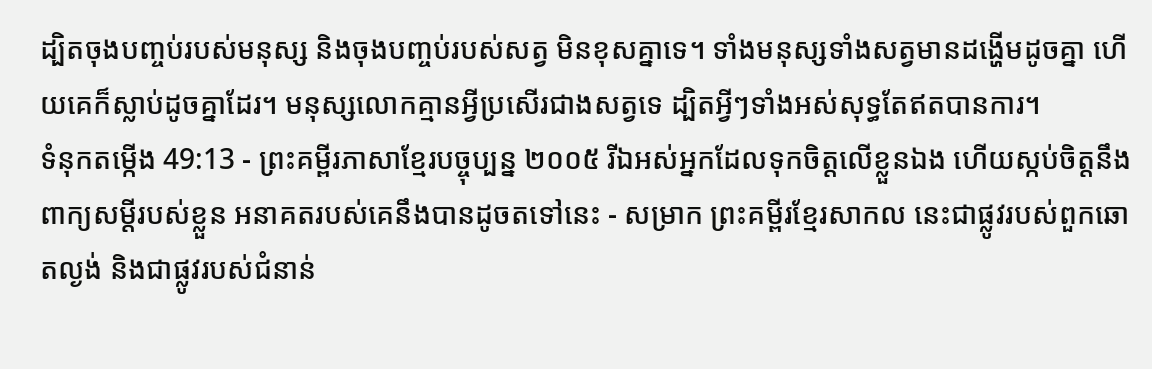ដ្បិតចុងបញ្ចប់របស់មនុស្ស និងចុងបញ្ចប់របស់សត្វ មិនខុសគ្នាទេ។ ទាំងមនុស្សទាំងសត្វមានដង្ហើមដូចគ្នា ហើយគេក៏ស្លាប់ដូចគ្នាដែរ។ មនុស្សលោកគ្មានអ្វីប្រសើរជាងសត្វទេ ដ្បិតអ្វីៗទាំងអស់សុទ្ធតែឥតបានការ។
ទំនុកតម្កើង 49:13 - ព្រះគម្ពីរភាសាខ្មែរបច្ចុប្បន្ន ២០០៥ រីឯអស់អ្នកដែលទុកចិត្តលើខ្លួនឯង ហើយស្កប់ចិត្តនឹងពាក្យសម្ដីរបស់ខ្លួន អនាគតរបស់គេនឹងបានដូចតទៅនេះ - សម្រាក ព្រះគម្ពីរខ្មែរសាកល នេះជាផ្លូវរបស់ពួកឆោតល្ងង់ និងជាផ្លូវរបស់ជំនាន់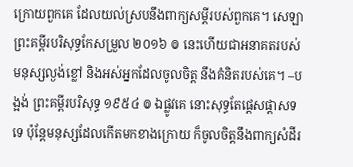ក្រោយពួកគេ ដែលយល់ស្របនឹងពាក្យសម្ដីរបស់ពួកគេ។ សេឡា ព្រះគម្ពីរបរិសុទ្ធកែសម្រួល ២០១៦ ៙ នេះហើយជាអនាគតរបស់មនុស្សល្ងង់ខ្លៅ និងអស់អ្នកដែលចូលចិត្ត នឹងគំនិតរបស់គេ។ –បង្អង់ ព្រះគម្ពីរបរិសុទ្ធ ១៩៥៤ ៙ ឯផ្លូវគេ នោះសុទ្ធតែផ្តេសផ្តាសទទេ ប៉ុន្តែមនុស្សដែលកើតមកខាងក្រោយ ក៏ចូលចិត្តនឹងពាក្យសំដីរ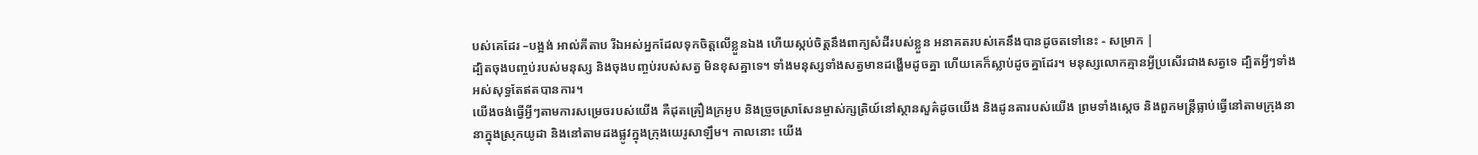បស់គេដែរ –បង្អង់ អាល់គីតាប រីឯអស់អ្នកដែលទុកចិត្តលើខ្លួនឯង ហើយស្កប់ចិត្តនឹងពាក្យសំដីរបស់ខ្លួន អនាគតរបស់គេនឹងបានដូចតទៅនេះ - សម្រាក |
ដ្បិតចុងបញ្ចប់របស់មនុស្ស និងចុងបញ្ចប់របស់សត្វ មិនខុសគ្នាទេ។ ទាំងមនុស្សទាំងសត្វមានដង្ហើមដូចគ្នា ហើយគេក៏ស្លាប់ដូចគ្នាដែរ។ មនុស្សលោកគ្មានអ្វីប្រសើរជាងសត្វទេ ដ្បិតអ្វីៗទាំងអស់សុទ្ធតែឥតបានការ។
យើងចង់ធ្វើអ្វីៗតាមការសម្រេចរបស់យើង គឺដុតគ្រឿងក្រអូប និងច្រួចស្រាសែនម្ចាស់ក្សត្រិយ៍នៅស្ថានសួគ៌ដូចយើង និងដូនតារបស់យើង ព្រមទាំងស្ដេច និងពួកមន្ត្រីធ្លាប់ធ្វើនៅតាមក្រុងនានាក្នុងស្រុកយូដា និងនៅតាមដងផ្លូវក្នុងក្រុងយេរូសាឡឹម។ កាលនោះ យើង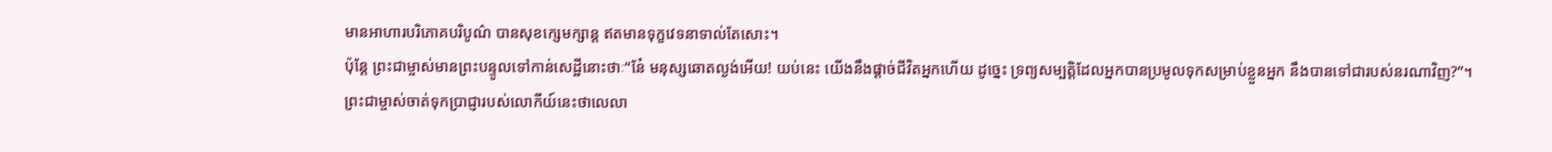មានអាហារបរិភោគបរិបូណ៌ បានសុខក្សេមក្សាន្ត ឥតមានទុក្ខវេទនាទាល់តែសោះ។
ប៉ុន្តែ ព្រះជាម្ចាស់មានព្រះបន្ទូលទៅកាន់សេដ្ឋីនោះថាៈ“នែ៎ មនុស្សឆោតល្ងង់អើយ! យប់នេះ យើងនឹងផ្ដាច់ជីវិតអ្នកហើយ ដូច្នេះ ទ្រព្យសម្បត្តិដែលអ្នកបានប្រមូលទុកសម្រាប់ខ្លួនអ្នក នឹងបានទៅជារបស់នរណាវិញ?”។
ព្រះជាម្ចាស់ចាត់ទុកប្រាជ្ញារបស់លោកីយ៍នេះថាលេលា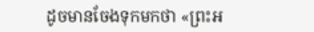ដូចមានចែងទុកមកថា «ព្រះអ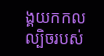ង្គយកកលល្បិចរបស់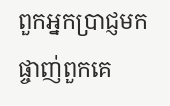ពួកអ្នកប្រាជ្ញមកផ្ចាញ់ពួកគេ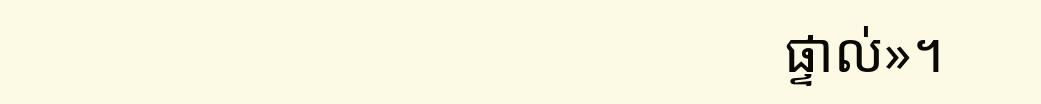ផ្ទាល់»។